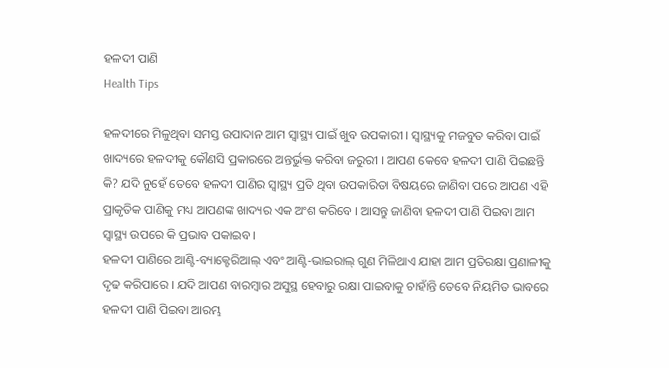ହଳଦୀ ପାଣି
Health Tips

ହଳଦୀରେ ମିଳୁଥିବା ସମସ୍ତ ଉପାଦାନ ଆମ ସ୍ୱାସ୍ଥ୍ୟ ପାଇଁ ଖୁବ ଉପକାରୀ । ସ୍ୱାସ୍ଥ୍ୟକୁ ମଜବୁତ କରିବା ପାଇଁ ଖାଦ୍ୟରେ ହଳଦୀକୁ କୌଣସି ପ୍ରକାରରେ ଅନ୍ତର୍ଭୁକ୍ତ କରିବା ଜରୁରୀ । ଆପଣ କେବେ ହଳଦୀ ପାଣି ପିଇଛନ୍ତି କି? ଯଦି ନୁହେଁ ତେବେ ହଳଦୀ ପାଣିର ସ୍ୱାସ୍ଥ୍ୟ ପ୍ରତି ଥିବା ଉପକାରିତା ବିଷୟରେ ଜାଣିବା ପରେ ଆପଣ ଏହି ପ୍ରାକୃତିକ ପାଣିକୁ ମଧ୍ୟ ଆପଣଙ୍କ ଖାଦ୍ୟର ଏକ ଅଂଶ କରିବେ । ଆସନ୍ତୁ ଜାଣିବା ହଳଦୀ ପାଣି ପିଇବା ଆମ ସ୍ୱାସ୍ଥ୍ୟ ଉପରେ କି ପ୍ରଭାବ ପକାଇବ।
ହଳଦୀ ପାଣିରେ ଆଣ୍ଟି-ବ୍ୟାକ୍ଟେରିଆଲ୍ ଏବଂ ଆଣ୍ଟି-ଭାଇରାଲ୍ ଗୁଣ ମିଳିଥାଏ ଯାହା ଆମ ପ୍ରତିରକ୍ଷା ପ୍ରଣାଳୀକୁ ଦୃଢ କରିପାରେ । ଯଦି ଆପଣ ବାରମ୍ବାର ଅସୁସ୍ଥ ହେବାରୁ ରକ୍ଷା ପାଇବାକୁ ଚାହାଁନ୍ତି ତେବେ ନିୟମିତ ଭାବରେ ହଳଦୀ ପାଣି ପିଇବା ଆରମ୍ଭ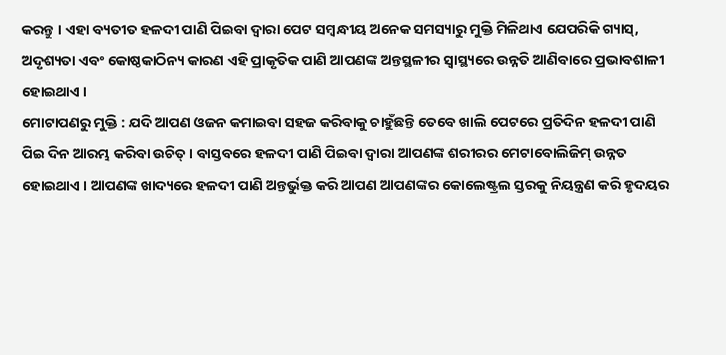କରନ୍ତୁ । ଏହା ବ୍ୟତୀତ ହଳଦୀ ପାଣି ପିଇବା ଦ୍ୱାରା ପେଟ ସମ୍ବନ୍ଧୀୟ ଅନେକ ସମସ୍ୟାରୁ ମୁକ୍ତି ମିଳିଥାଏ ଯେପରିକି ଗ୍ୟାସ୍, ଅଦୃଶ୍ୟତା ଏବଂ କୋଷ୍ଠକାଠିନ୍ୟ କାରଣ ଏହି ପ୍ରାକୃତିକ ପାଣି ଆପଣଙ୍କ ଅନ୍ତସ୍ଥଳୀର ସ୍ୱାସ୍ଥ୍ୟରେ ଉନ୍ନତି ଆଣିବାରେ ପ୍ରଭାବଶାଳୀ ହୋଇଥାଏ ।
ମୋଟାପଣରୁ ମୁକ୍ତି : ଯଦି ଆପଣ ଓଜନ କମାଇବା ସହଜ କରିବାକୁ ଚାହୁଁଛନ୍ତି ତେବେ ଖାଲି ପେଟରେ ପ୍ରତିଦିନ ହଳଦୀ ପାଣି ପିଇ ଦିନ ଆରମ୍ଭ କରିବା ଉଚିତ୍ । ବାସ୍ତବରେ ହଳଦୀ ପାଣି ପିଇବା ଦ୍ୱାରା ଆପଣଙ୍କ ଶରୀରର ମେଟାବୋଲିଜିମ୍ ଉନ୍ନତ ହୋଇଥାଏ । ଆପଣଙ୍କ ଖାଦ୍ୟରେ ହଳଦୀ ପାଣି ଅନ୍ତର୍ଭୁକ୍ତ କରି ଆପଣ ଆପଣଙ୍କର କୋଲେଷ୍ଟ୍ରଲ ସ୍ତରକୁ ନିୟନ୍ତ୍ରଣ କରି ହୃଦୟର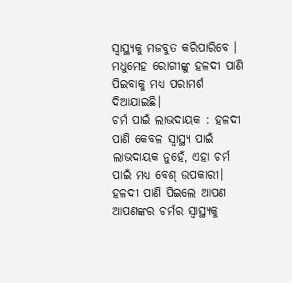ସ୍ୱାସ୍ଥ୍ୟକୁ ମଜବୁତ କରିପାରିବେ । ମଧୁମେହ ରୋଗୀଙ୍କୁ ହଳଦୀ ପାଣି ପିଇବାକୁ ମଧ୍ୟ ପରାମର୍ଶ ଦିଆଯାଇଛି।
ଚର୍ମ ପାଇଁ ଲାଭଦାୟକ : ହଳଦୀ ପାଣି କେବଳ ସ୍ୱାସ୍ଥ୍ୟ ପାଇଁ ଲାଭଦାୟକ ନୁହେଁ, ଏହା ଚର୍ମ ପାଇଁ ମଧ୍ୟ ବେଶ୍ ଉପକାରୀ। ହଳଦୀ ପାଣି ପିଇଲେ ଆପଣ ଆପଣଙ୍କର ଚର୍ମର ସ୍ୱାସ୍ଥ୍ୟକୁ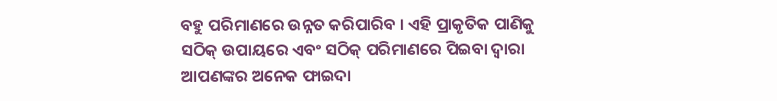ବହୁ ପରିମାଣରେ ଉନ୍ନତ କରିପାରିବ । ଏହି ପ୍ରାକୃତିକ ପାଣିକୁ ସଠିକ୍ ଉପାୟରେ ଏବଂ ସଠିକ୍ ପରିମାଣରେ ପିଇବା ଦ୍ୱାରା ଆପଣଙ୍କର ଅନେକ ଫାଇଦା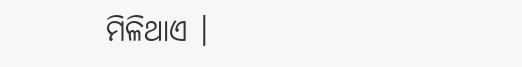ମିଳିଥାଏ ।